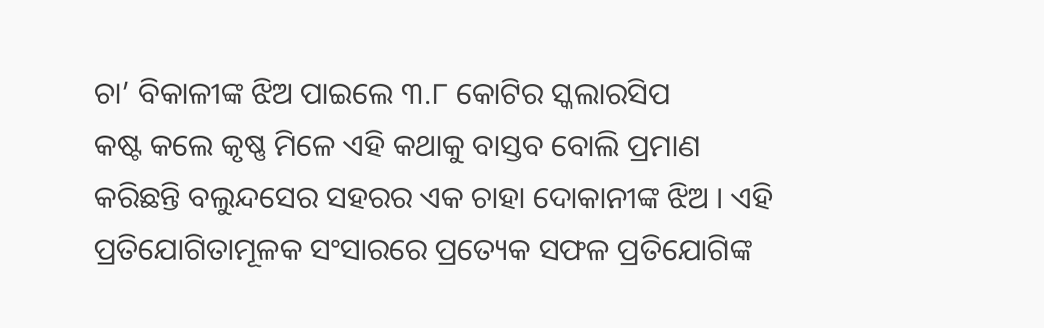ଚା’ ବିକାଳୀଙ୍କ ଝିଅ ପାଇଲେ ୩.୮ କୋଟିର ସ୍କଲାରସିପ
କଷ୍ଟ କଲେ କୃଷ୍ଣ ମିଳେ ଏହି କଥାକୁ ବାସ୍ତବ ବୋଲି ପ୍ରମାଣ କରିଛନ୍ତି ବଲୁନ୍ଦସେର ସହରର ଏକ ଚାହା ଦୋକାନୀଙ୍କ ଝିଅ । ଏହି ପ୍ରତିଯୋଗିତାମୂଳକ ସଂସାରରେ ପ୍ରତ୍ୟେକ ସଫଳ ପ୍ରତିଯୋଗିଙ୍କ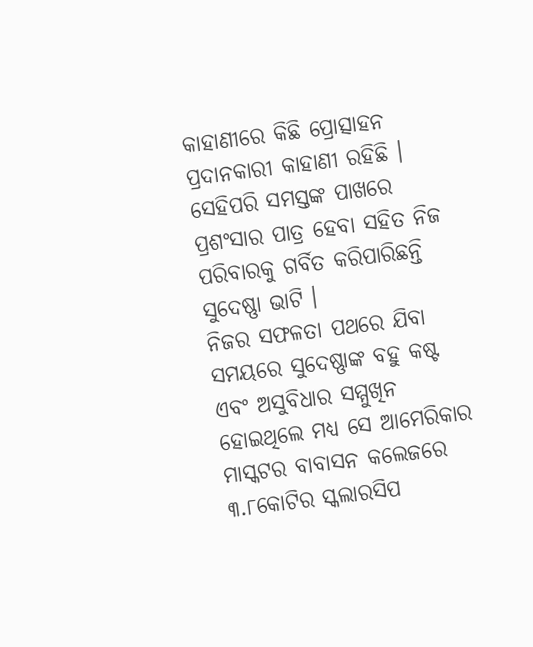କାହାଣୀରେ କିଛି ପ୍ରୋତ୍ସାହନ ପ୍ରଦାନକାରୀ କାହାଣୀ ରହିଛି । ସେହିପରି ସମସ୍ତଙ୍କ ପାଖରେ ପ୍ରଶଂସାର ପାତ୍ର ହେବା ସହିତ ନିଜ ପରିବାରକୁ ଗର୍ବିତ କରିପାରିଛନ୍ତି ସୁଦେଷ୍ଣା ଭାଟି ।
ନିଜର ସଫଳତା ପଥରେ ଯିବା ସମୟରେ ସୁଦେଷ୍ଣାଙ୍କ ବହୁ କଷ୍ଟ ଏବଂ ଅସୁବିଧାର ସମ୍ମୁଖିନ ହୋଇଥିଲେ ମଧ୍ୟ ସେ ଆମେରିକାର ମାସ୍କଟର ବାବାସନ କଲେଜରେ ୩.୮କୋଟିର ସ୍କଲାରସିପ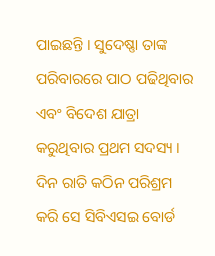ପାଇଛନ୍ତି । ସୁଦେଷ୍ଣା ତାଙ୍କ ପରିବାରରେ ପାଠ ପଢିଥିବାର ଏବଂ ବିଦେଶ ଯାତ୍ରା କରୁଥିବାର ପ୍ରଥମ ସଦସ୍ୟ । ଦିନ ରାତି କଠିନ ପରିଶ୍ରମ କରି ସେ ସିବିଏସଇ ବୋର୍ଡ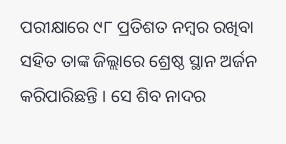ପରୀକ୍ଷାରେ ୯୮ ପ୍ରତିଶତ ନମ୍ବର ରଖିବା ସହିତ ତାଙ୍କ ଜିଲ୍ଲାରେ ଶ୍ରେଷ୍ଠ ସ୍ଥାନ ଅର୍ଜନ କରିପାରିଛନ୍ତି । ସେ ଶିବ ନାଦର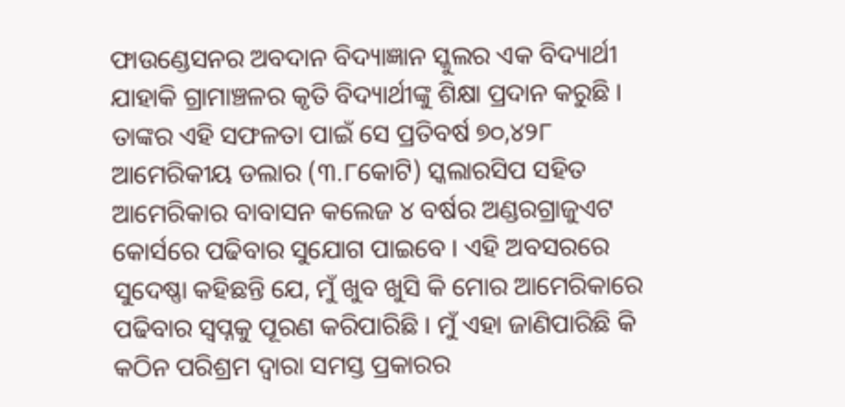ଫାଉଣ୍ଡେସନର ଅବଦାନ ବିଦ୍ୟାଜ୍ଞାନ ସ୍କୁଲର ଏକ ବିଦ୍ୟାର୍ଥୀ ଯାହାକି ଗ୍ରାମାଞ୍ଚଳର କୃତି ବିଦ୍ୟାର୍ଥୀଙ୍କୁ ଶିକ୍ଷା ପ୍ରଦାନ କରୁଛି ।
ତାଙ୍କର ଏହି ସଫଳତା ପାଇଁ ସେ ପ୍ରତିବର୍ଷ ୭୦,୪୨୮ ଆମେରିକୀୟ ଡଲାର (୩.୮କୋଟି) ସ୍କଲାରସିପ ସହିତ ଆମେରିକାର ବାବାସନ କଲେଜ ୪ ବର୍ଷର ଅଣ୍ଡରଗ୍ରାଜୁଏଟ କୋର୍ସରେ ପଢିବାର ସୁଯୋଗ ପାଇବେ । ଏହି ଅବସରରେ ସୁଦେଷ୍ଣା କହିଛନ୍ତି ଯେ, ମୁଁ ଖୁବ ଖୁସି କି ମୋର ଆମେରିକାରେ ପଢିବାର ସ୍ୱପ୍ନକୁ ପୂରଣ କରିପାରିଛି । ମୁଁ ଏହା ଜାଣିପାରିଛି କି କଠିନ ପରିଶ୍ରମ ଦ୍ୱାରା ସମସ୍ତ ପ୍ରକାରର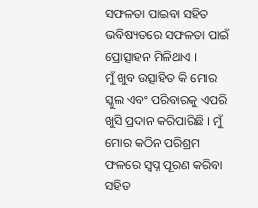ସଫଳତା ପାଇବା ସହିତ ଭବିଷ୍ୟତରେ ସଫଳତା ପାଇଁ ପ୍ରୋତ୍ସାହନ ମିଳିଥାଏ ।
ମୁଁ ଖୁବ ଉତ୍ସାହିତ କି ମୋର ସ୍କୁଲ ଏବଂ ପରିବାରକୁ ଏପରି ଖୁସି ପ୍ରଦାନ କରିପାରିଛି । ମୁଁ ମୋର କଠିନ ପରିଶ୍ରମ ଫଳରେ ସ୍ୱପ୍ନ ପୂରଣ କରିବା ସହିତ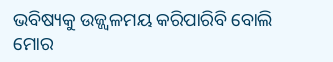ଭବିଷ୍ୟକୁ ଉଜ୍ଜ୍ୱଳମୟ କରିପାରିବି ବୋଲି ମୋର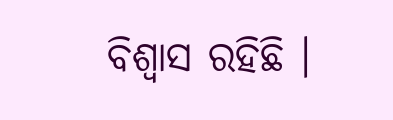ବିଶ୍ୱାସ ରହିଛି ।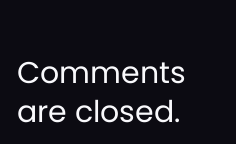Comments are closed.